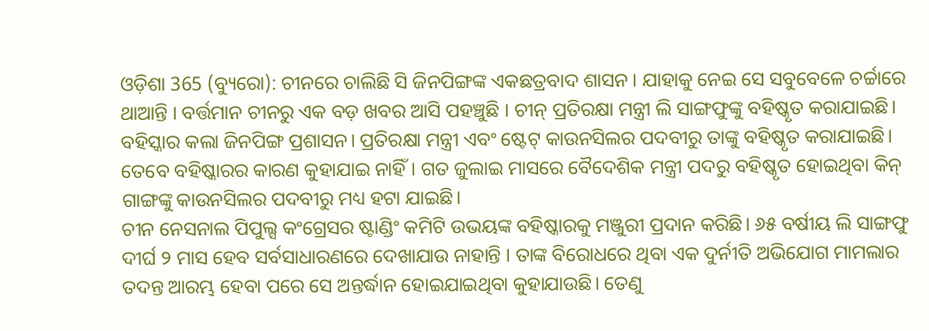ଓଡ଼ିଶା 365 (ବ୍ୟୁରୋ): ଚୀନରେ ଚାଲିଛି ସି ଜିନପିଙ୍ଗଙ୍କ ଏକଛତ୍ରବାଦ ଶାସନ । ଯାହାକୁ ନେଇ ସେ ସବୁବେଳେ ଚର୍ଚ୍ଚାରେ ଥାଆନ୍ତି । ବର୍ତ୍ତମାନ ଚୀନରୁ ଏକ ବଡ଼ ଖବର ଆସି ପହଞ୍ଚୁଛି । ଚୀନ୍ ପ୍ରତିରକ୍ଷା ମନ୍ତ୍ରୀ ଲି ସାଙ୍ଗଫୁଙ୍କୁ ବହିଷ୍କୃତ କରାଯାଇଛି। ବହିସ୍କାର କଲା ଜିନପିଙ୍ଗ ପ୍ରଶାସନ। ପ୍ରତିରକ୍ଷା ମନ୍ତ୍ରୀ ଏବଂ ଷ୍ଟେଟ୍ କାଉନସିଲର ପଦବୀରୁ ତାଙ୍କୁ ବହିଷ୍କୃତ କରାଯାଇଛି। ତେବେ ବହିଷ୍କାରର କାରଣ କୁହାଯାଇ ନାହିଁ। ଗତ ଜୁଲାଇ ମାସରେ ବୈଦେଶିକ ମନ୍ତ୍ରୀ ପଦରୁ ବହିଷ୍କୃତ ହୋଇଥିବା କିନ୍ ଗାଙ୍ଗଙ୍କୁ କାଉନସିଲର ପଦବୀରୁ ମଧ୍ୟ ହଟା ଯାଇଛି।
ଚୀନ ନେସନାଲ ପିପୁଲ୍ସ କଂଗ୍ରେସର ଷ୍ଟାଣ୍ଡିଂ କମିଟି ଉଭୟଙ୍କ ବହିଷ୍କାରକୁ ମଞ୍ଜୁରୀ ପ୍ରଦାନ କରିଛି। ୬୫ ବର୍ଷୀୟ ଲି ସାଙ୍ଗଫୁ ଦୀର୍ଘ ୨ ମାସ ହେବ ସର୍ବସାଧାରଣରେ ଦେଖାଯାଉ ନାହାନ୍ତି । ତାଙ୍କ ବିରୋଧରେ ଥିବା ଏକ ଦୁର୍ନୀତି ଅଭିଯୋଗ ମାମଲାର ତଦନ୍ତ ଆରମ୍ଭ ହେବା ପରେ ସେ ଅନ୍ତର୍ଦ୍ଧାନ ହୋଇଯାଇଥିବା କୁହାଯାଉଛି। ତେଣୁ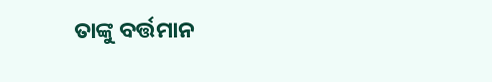ତାଙ୍କୁ ବର୍ତ୍ତମାନ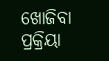ଖୋଜିବା ପ୍ରକ୍ରିୟା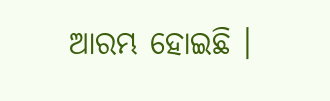ଆରମ୍ଭ ହୋଇଛି ।